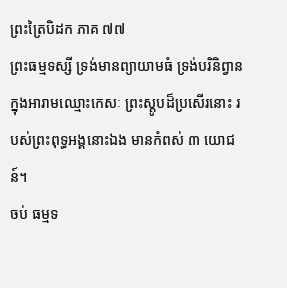ព្រះត្រៃបិដក ភាគ ៧៧
ព្រះធម្មទស្សី ទ្រង់មានព្យាយាមធំ ទ្រង់បរិនិព្វានក្នុងអារាមឈ្មោះកេសៈ ព្រះស្តូបដ៏ប្រសើរនោះ របស់ព្រះពុទ្ធអង្គនោះឯង មានកំពស់ ៣ យោជន៍។
ចប់ ធម្មទ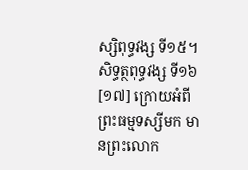ស្សិពុទ្ធវង្ស ទី១៥។
សិទ្ធត្ថពុទ្ធវង្ស ទី១៦
[១៧] ក្រោយអំពីព្រះធម្មទស្សីមក មានព្រះលោក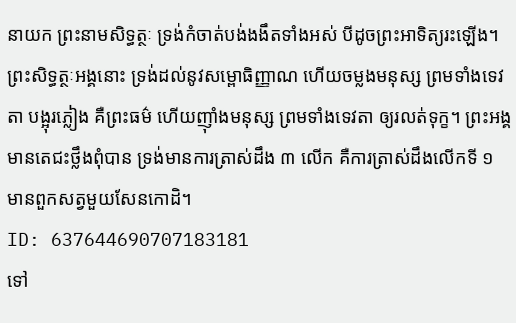នាយក ព្រះនាមសិទ្ធត្ថៈ ទ្រង់កំចាត់បង់ងងឹតទាំងអស់ បីដូចព្រះអាទិត្យរះឡើង។ ព្រះសិទ្ធត្ថៈអង្គនោះ ទ្រង់ដល់នូវសម្ពោធិញ្ញាណ ហើយចម្លងមនុស្ស ព្រមទាំងទេវតា បង្អុរភ្លៀង គឺព្រះធម៌ ហើយញ៉ាំងមនុស្ស ព្រមទាំងទេវតា ឲ្យរលត់ទុក្ខ។ ព្រះអង្គមានតេជះថ្លឹងពុំបាន ទ្រង់មានការត្រាស់ដឹង ៣ លើក គឺការត្រាស់ដឹងលើកទី ១ មានពួកសត្វមួយសែនកោដិ។
ID: 637644690707183181
ទៅ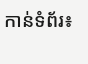កាន់ទំព័រ៖